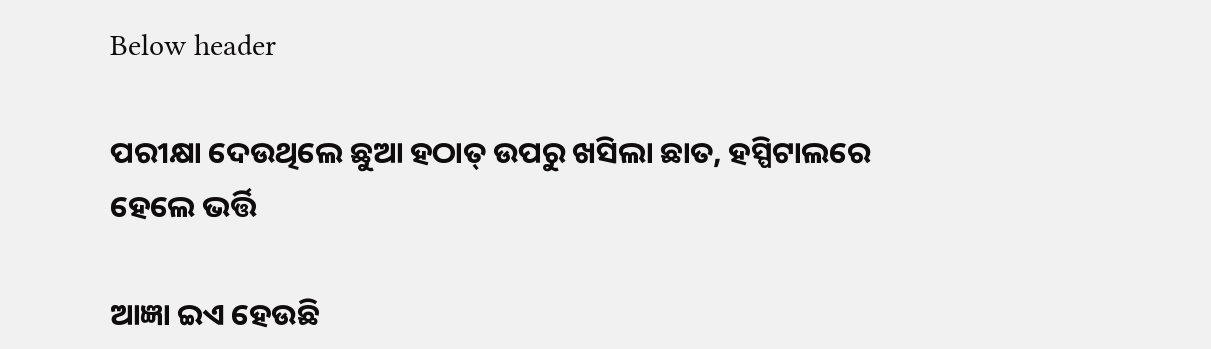Below header

ପରୀକ୍ଷା ଦେଉଥିଲେ ଛୁଆ ହଠାତ୍‌ ଉପରୁ ଖସିଲା ଛାତ, ହସ୍ପିଟାଲରେ ହେଲେ ଭର୍ତ୍ତି

ଆଜ୍ଞା ଇଏ ହେଉଛି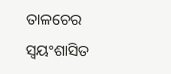ତାଳଚେର ସ୍ୱୟଂଶାସିତ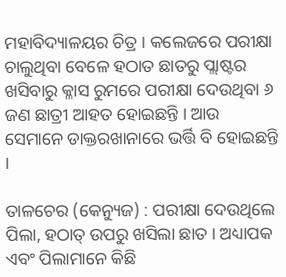ମହାବିଦ୍ୟାଳୟର ଚିତ୍ର । କଲେଜରେ ପରୀକ୍ଷା ଚାଲୁଥିବା ବେଳେ ହଠାତ ଛାତରୁ ପ୍ଲାଷ୍ଟର ଖସିବାରୁ କ୍ଳାସ ରୁମରେ ପରୀକ୍ଷା ଦେଉଥିବା ୬ ଜଣ ଛାତ୍ରୀ ଆହତ ହୋଇଛନ୍ତି । ଆଉ ସେମାନେ ଡାକ୍ତରଖାନାରେ ଭର୍ତ୍ତି ବି ହୋଇଛନ୍ତି ।

ତାଳଚେର (କେନ୍ୟୁଜ) : ପରୀକ୍ଷା ଦେଉଥିଲେ ପିଲା, ହଠାତ୍‌ ଉପରୁ ଖସିଲା ଛାତ । ଅଧ୍ୟାପକ ଏବଂ ପିଲାମାନେ କିଛି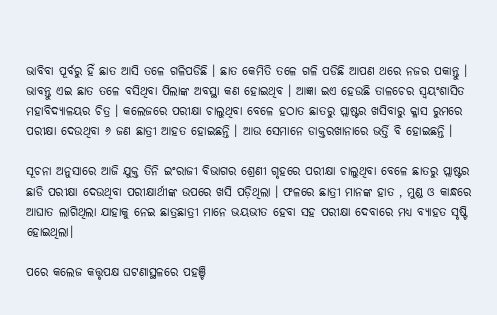ଭାବିବା ପୂର୍ବରୁ ହିଁ ଛାତ ଆସି ତଳେ ଗଳିପଡିଛି । ଛାତ କେମିତି ତଳେ ଗଳି ପଡିଛି ଆପଣ ଥରେ ନଜର ପକାନ୍ତୁ । ଭାବନ୍ତୁ ଏଇ ଛାତ ତଳେ ବସିଥିବା ପିଲାଙ୍କ ଅବସ୍ଥା କଣ ହୋଇଥିବ । ଆଜ୍ଞା ଇଏ ହେଉଛି ତାଳଚେର ସ୍ୱୟଂଶାସିତ ମହାବିଦ୍ୟାଳୟର ଚିତ୍ର । କଲେଜରେ ପରୀକ୍ଷା ଚାଲୁଥିବା ବେଳେ ହଠାତ ଛାତରୁ ପ୍ଲାଷ୍ଟର ଖସିବାରୁ କ୍ଳାସ ରୁମରେ ପରୀକ୍ଷା ଦେଉଥିବା ୬ ଜଣ ଛାତ୍ରୀ ଆହତ ହୋଇଛନ୍ତି । ଆଉ ସେମାନେ ଡାକ୍ତରଖାନାରେ ଭର୍ତ୍ତି ବି ହୋଇଛନ୍ତି ।

ସୂଚନା ଅନୁସାରେ ଆଜି ଯୁକ୍ତ ତିନି ଇଂରାଜୀ ବିଭାଗର ଶ୍ରେଣୀ ଗୃହରେ ପରୀକ୍ଷା ଚାଲୁଥିବା ବେଳେ ଛାତରୁ ପ୍ଲାଷ୍ଟର ଛାଡି ପରୀକ୍ଷା ଦେଉଥିବା ପରୀକ୍ଷାର୍ଥୀଙ୍କ ଉପରେ ଖସି ପଡ଼ିଥିଲା । ଫଳରେ ଛାତ୍ରୀ ମାନଙ୍କ ହାତ , ମୁଣ୍ଡ ଓ କାନ୍ଧରେ ଆଘାତ ଲାଗିଥିଲା ଯାହାକୁ ନେଇ ଛାତ୍ରଛାତ୍ରୀ ମାନେ ଭୟଭୀତ ହେବା ସହ ପରୀକ୍ଷା ଦେବାରେ ମଧ୍ୟ ବ୍ୟାହତ ସୃଷ୍ଟି ହୋଇଥିଲା।

ପରେ କଲେଜ କତ୍ତୃପକ୍ଷ ଘଟଣାସ୍ଥଳରେ ପହଞ୍ଚି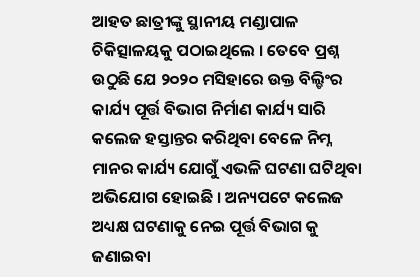ଆହତ ଛାତ୍ରୀଙ୍କୁ ସ୍ଥାନୀୟ ମଣ୍ଡାପାଳ ଚିକିତ୍ସାଳୟକୁ ପଠାଇଥିଲେ । ତେବେ ପ୍ରଶ୍ନ ଉଠୁଛି ଯେ ୨୦୨୦ ମସିହାରେ ଉକ୍ତ ବିଲ୍ଡିଂର କାର୍ଯ୍ୟ ପୂର୍ତ୍ତ ବିଭାଗ ନିର୍ମାଣ କାର୍ଯ୍ୟ ସାରି କଲେଜ ହସ୍ତାନ୍ତର କରିଥିବା ବେଳେ ନିମ୍ନ ମାନର କାର୍ଯ୍ୟ ଯୋଗୁଁ ଏଭଳି ଘଟଣା ଘଟିଥିବା ଅଭିଯୋଗ ହୋଇଛି । ଅନ୍ୟପଟେ କଲେଜ ଅଧ୍ୟକ୍ଷ ଘଟଣାକୁ ନେଇ ପୂର୍ତ୍ତ ବିଭାଗ କୁ ଜଣାଇବା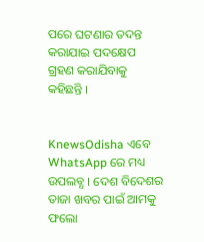ପରେ ଘଟଣାର ତଦନ୍ତ କରାଯାଇ ପଦକ୍ଷେପ ଗ୍ରହଣ କରାଯିବାକୁ କହିଛନ୍ତି ।


KnewsOdisha ଏବେ WhatsApp ରେ ମଧ୍ୟ ଉପଲବ୍ଧ । ଦେଶ ବିଦେଶର ତାଜା ଖବର ପାଇଁ ଆମକୁ ଫଲୋ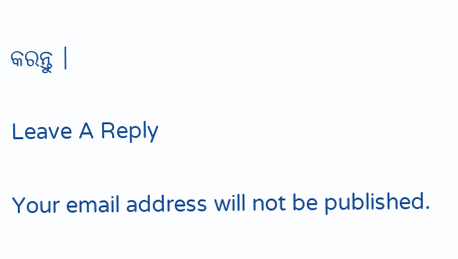କରନ୍ତୁ ।

Leave A Reply

Your email address will not be published.